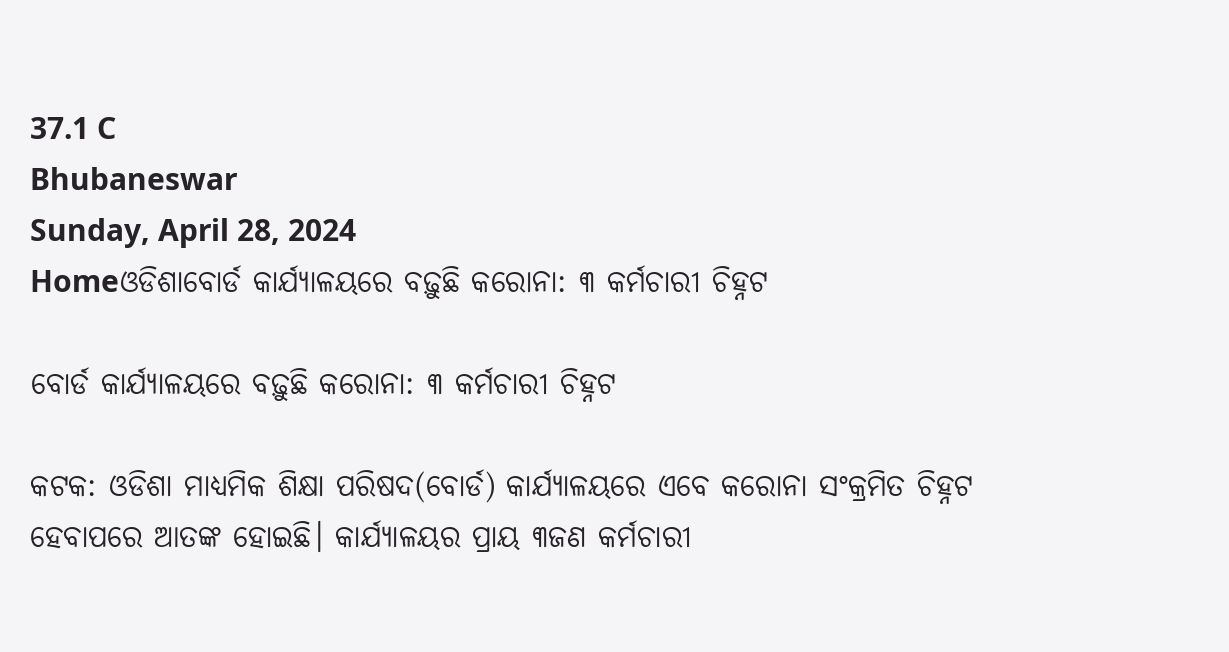37.1 C
Bhubaneswar
Sunday, April 28, 2024
Homeଓଡିଶାବୋର୍ଡ କାର୍ଯ୍ୟାଳୟରେ ବଢ଼ୁଛି କରୋନା: ୩ କର୍ମଚାରୀ ଚିହ୍ନଟ

ବୋର୍ଡ କାର୍ଯ୍ୟାଳୟରେ ବଢ଼ୁଛି କରୋନା: ୩ କର୍ମଚାରୀ ଚିହ୍ନଟ

କଟକ: ଓଡିଶା ମାଧ୍ୟମିକ ଶିକ୍ଷା ପରିଷଦ(ବୋର୍ଡ) କାର୍ଯ୍ୟାଳୟରେ ଏବେ କରୋନା ସଂକ୍ରମିତ ଚିହ୍ନଟ ହେବାପରେ ଆତଙ୍କ ହୋଇଛି। କାର୍ଯ୍ୟାଳୟର ପ୍ରାୟ ୩ଜଣ କର୍ମଚାରୀ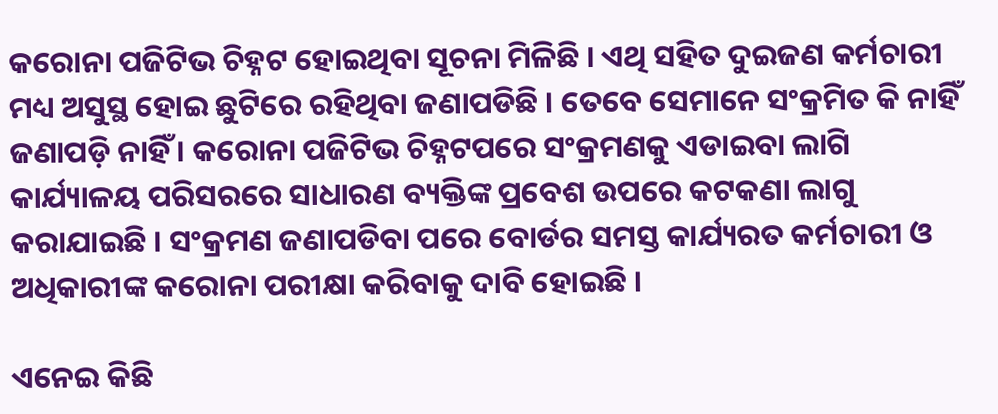କରୋନା ପଜିଟିଭ ଚିହ୍ନଟ ହୋଇଥିବା ସୂଚନା ମିଳିଛି । ଏଥି ସହିତ ଦୁଇଜଣ କର୍ମଚାରୀ ମଧ୍ୟ ଅସୁସ୍ଥ ହୋଇ ଛୁଟିରେ ରହିଥିବା ଜଣାପଡିଛି । ତେବେ ସେମାନେ ସଂକ୍ରମିତ କି ନାହିଁ ଜଣାପଡ଼ି ନାହିଁ । କରୋନା ପଜିଟିଭ ଚିହ୍ନଟପରେ ସଂକ୍ରମଣକୁ ଏଡାଇବା ଲାଗି କାର୍ଯ୍ୟାଳୟ ପରିସରରେ ସାଧାରଣ ବ୍ୟକ୍ତିଙ୍କ ପ୍ରବେଶ ଉପରେ କଟକଣା ଲାଗୁ କରାଯାଇଛି । ସଂକ୍ରମଣ ଜଣାପଡିବା ପରେ ବୋର୍ଡର ସମସ୍ତ କାର୍ଯ୍ୟରତ କର୍ମଚାରୀ ଓ ଅଧିକାରୀଙ୍କ କରୋନା ପରୀକ୍ଷା କରିବାକୁ ଦାବି ହୋଇଛି ।

ଏନେଇ କିଛି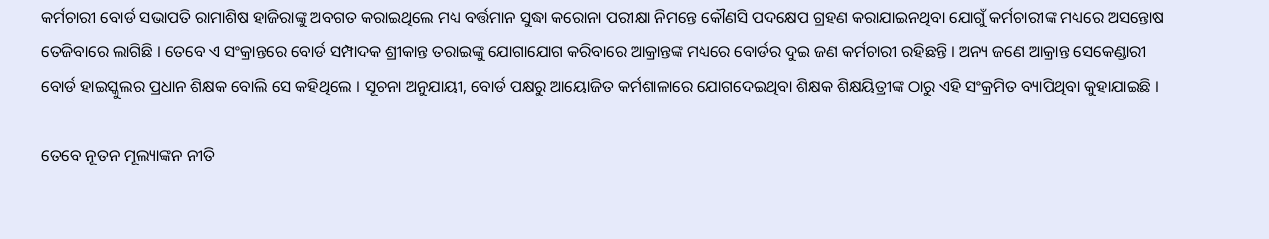କର୍ମଚାରୀ ବୋର୍ଡ ସଭାପତି ରାମାଶିଷ ହାଜିରାଙ୍କୁ ଅବଗତ କରାଇଥିଲେ ମଧ୍ୟ ବର୍ତ୍ତମାନ ସୁଦ୍ଧା କରୋନା ପରୀକ୍ଷା ନିମନ୍ତେ କୌଣସି ପଦକ୍ଷେପ ଗ୍ରହଣ କରାଯାଇନଥିବା ଯୋଗୁଁ କର୍ମଚାରୀଙ୍କ ମଧ୍ୟରେ ଅସନ୍ତୋଷ ତେଜିବାରେ ଲାଗିଛି । ତେବେ ଏ ସଂକ୍ରାନ୍ତରେ ବୋର୍ଡ ସମ୍ପାଦକ ଶ୍ରୀକାନ୍ତ ତରାଇଙ୍କୁ ଯୋଗାଯୋଗ କରିବାରେ ଆକ୍ରାନ୍ତଙ୍କ ମଧ୍ୟରେ ବୋର୍ଡର ଦୁଇ ଜଣ କର୍ମଚାରୀ ରହିଛନ୍ତି । ଅନ୍ୟ ଜଣେ ଆକ୍ରାନ୍ତ ସେକେଣ୍ଡାରୀ ବୋର୍ଡ ହାଇସ୍କୁଲର ପ୍ରଧାନ ଶିକ୍ଷକ ବୋଲି ସେ କହିଥିଲେ । ସୂଚନା ଅନୁଯାୟୀ, ବୋର୍ଡ ପକ୍ଷରୁ ଆୟୋଜିତ କର୍ମଶାଳାରେ ଯୋଗଦେଇଥିବା ଶିକ୍ଷକ ଶିକ୍ଷୟିତ୍ରୀଙ୍କ ଠାରୁ ଏହି ସଂକ୍ରମିତ ବ୍ୟାପିଥିବା କୁହାଯାଇଛି ।

ତେବେ ନୂତନ ମୂଲ୍ୟାଙ୍କନ ନୀତି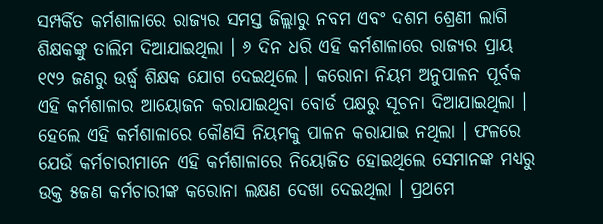ସମ୍ପର୍କିତ କର୍ମଶାଳାରେ ରାଜ୍ୟର ସମସ୍ତ ଜିଲ୍ଲାରୁ ନବମ ଏବଂ ଦଶମ ଶ୍ରେଣୀ ଲାଗି ଶିକ୍ଷକଙ୍କୁ ତାଲିମ ଦିଆଯାଇଥିଲା । ୬ ଦିନ ଧରି ଏହି କର୍ମଶାଳାରେ ରାଜ୍ୟର ପ୍ରାୟ ୧୯୨ ଜଣରୁ ଉର୍ଦ୍ଧ୍ୱ ଶିକ୍ଷକ ଯୋଗ ଦେଇଥିଲେ । କରୋନା ନିୟମ ଅନୁପାଳନ ପୂର୍ବକ ଏହି କର୍ମଶାଳାର ଆୟୋଜନ କରାଯାଇଥିବା ବୋର୍ଡ ପକ୍ଷରୁ ସୂଚନା ଦିଆଯାଇଥିଲା । ହେଲେ ଏହି କର୍ମଶାଳାରେ କୌଣସି ନିୟମକୁ ପାଳନ କରାଯାଇ ନଥିଲା । ଫଳରେ ଯେଉଁ କର୍ମଚାରୀମାନେ ଏହି କର୍ମଶାଳାରେ ନିୟୋଜିତ ହୋଇଥିଲେ ସେମାନଙ୍କ ମଧ୍ୟରୁ ଉକ୍ତ ୫ଜଣ କର୍ମଚାରୀଙ୍କ କରୋନା ଲକ୍ଷଣ ଦେଖା ଦେଇଥିଲା । ପ୍ରଥମେ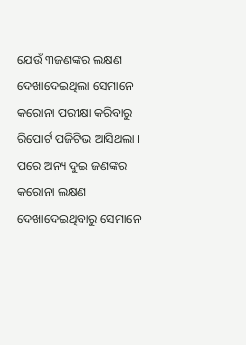ଯେଉଁ ୩ଜଣଙ୍କର ଲକ୍ଷଣ ଦେଖାଦେଇଥିଲା ସେମାନେ କରୋନା ପରୀକ୍ଷା କରିବାରୁ ରିପୋର୍ଟ ପଜିଟିଭ ଆସିଥଲା । ପରେ ଅନ୍ୟ ଦୁଇ ଜଣଙ୍କର କରୋନା ଲକ୍ଷଣ ଦେଖାଦେଇଥିବାରୁ ସେମାନେ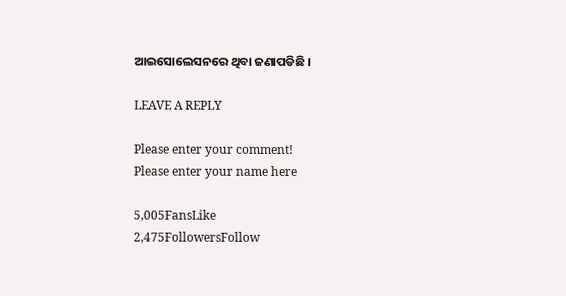ଆଇସୋଲେସନରେ ଥିବା ଜଣାପଡିଛି ।

LEAVE A REPLY

Please enter your comment!
Please enter your name here

5,005FansLike
2,475FollowersFollow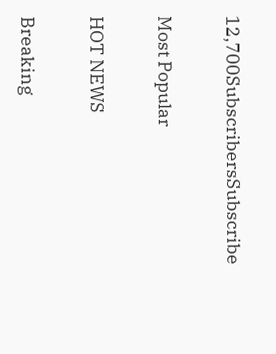12,700SubscribersSubscribe

Most Popular

HOT NEWS

Breaking